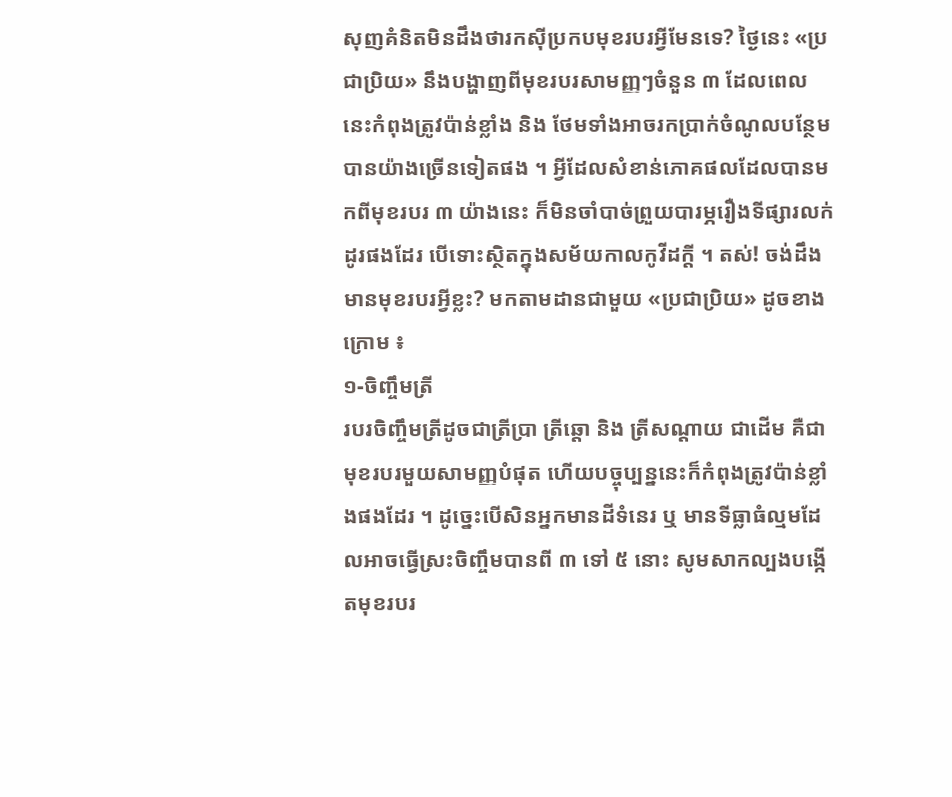សុញគំនិតមិនដឹងថារកស៊ីប្រកបមុខរបរអ្វីមែនទេ? ថ្ងៃនេះ «ប្រជាប្រិយ» នឹងបង្ហាញពីមុខរបរសាមញ្ញៗចំនួន ៣ ដែលពេលនេះកំពុងត្រូវប៉ាន់ខ្លាំង និង ថែមទាំងអាចរកប្រាក់ចំណូលបន្ថែមបានយ៉ាងច្រើនទៀតផង ។ អ្វីដែលសំខាន់ភោគផលដែលបានមកពីមុខរបរ ៣ យ៉ាងនេះ ក៏មិនចាំបាច់ព្រួយបារម្ភរឿងទីផ្សារលក់ដូរផងដែរ បើទោះស្ថិតក្នុងសម័យកាលកូវីដក្តី ។ តស់! ចង់ដឹងមានមុខរបរអ្វីខ្លះ? មកតាមដានជាមួយ «ប្រជាប្រិយ» ដូចខាងក្រោម ៖
១-ចិញ្ចឹមត្រី
របរចិញ្ចឹមត្រីដូចជាត្រីប្រា ត្រីឆ្តោ និង ត្រីសណ្តាយ ជាដើម គឺជាមុខរបរមួយសាមញ្ញបំផុត ហើយបច្ចុប្បន្ននេះក៏កំពុងត្រូវប៉ាន់ខ្លាំងផងដែរ ។ ដូច្នេះបើសិនអ្នកមានដីទំនេរ ឬ មានទីធ្លាធំល្មមដែលអាចធ្វើស្រះចិញ្ចឹមបានពី ៣ ទៅ ៥ នោះ សូមសាកល្បងបង្កើតមុខរបរ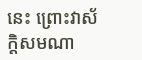នេះ ព្រោះវាស័ក្តិសមណា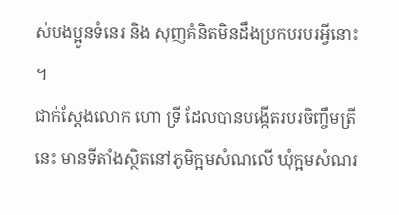ស់បងប្អូនទំនេរ និង សុញគំនិតមិនដឹងប្រកបរបរអ្វីនោះ ។
ជាក់ស្ដែងលោក ហោ ទ្រី ដែលបានបង្កើតរបរចិញ្ចឹមត្រីនេះ មានទីតាំងស្ថិតនៅភូមិក្អមសំណលើ ឃុំក្អមសំណរ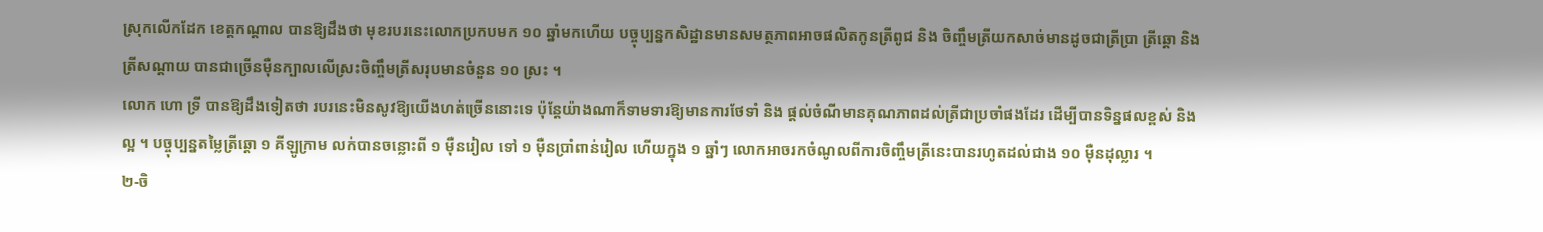ស្រុកលើកដែក ខេត្តកណ្តាល បានឱ្យដឹងថា មុខរបរនេះលោកប្រកបមក ១០ ឆ្នាំមកហើយ បច្ចុប្បន្នកសិដ្ឋានមានសមត្ថភាពអាចផលិតកូនត្រីពូជ និង ចិញ្ចឹមត្រីយកសាច់មានដូចជាត្រីប្រា ត្រីឆ្តោ និង ត្រីសណ្តាយ បានជាច្រើនម៉ឺនក្បាលលើស្រះចិញ្ចឹមត្រីសរុបមានចំនួន ១០ ស្រះ ។
លោក ហោ ទ្រី បានឱ្យដឹងទៀតថា របរនេះមិនសូវឱ្យយើងហត់ច្រើននោះទេ ប៉ុន្តែយ៉ាងណាក៏ទាមទារឱ្យមានការថែទាំ និង ផ្តល់ចំណីមានគុណភាពដល់ត្រីជាប្រចាំផងដែរ ដើម្បីបានទិន្នផលខ្ពស់ និង ល្អ ។ បច្ចុប្បន្នតម្លៃត្រីឆ្តោ ១ គីឡូក្រាម លក់បានចន្លោះពី ១ ម៉ឺនរៀល ទៅ ១ ម៉ឺនប្រាំពាន់រៀល ហើយក្នុង ១ ឆ្នាំៗ លោកអាចរកចំណូលពីការចិញ្ចឹមត្រីនេះបានរហូតដល់ជាង ១០ ម៉ឺនដុល្លារ ។
២-ចិ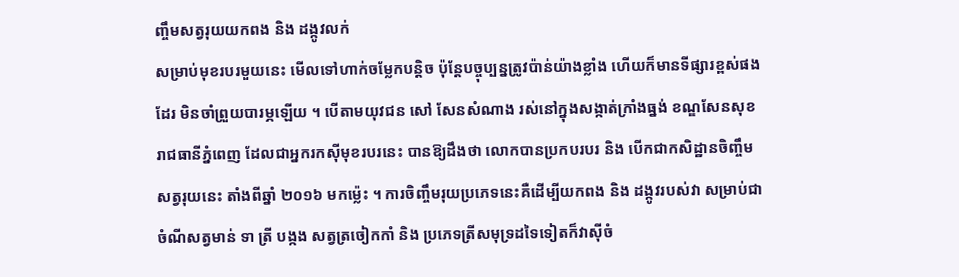ញ្ចឹមសត្វរុយយកពង និង ដង្កូវលក់
សម្រាប់មុខរបរមួយនេះ មើលទៅហាក់ចម្លែកបន្តិច ប៉ុន្តែបច្ចុប្បន្នត្រូវប៉ាន់យ៉ាងខ្លាំង ហើយក៏មានទីផ្សារខ្ពស់ផងដែរ មិនចាំព្រួយបារម្ភឡើយ ។ បើតាមយុវជន សៅ សែនសំណាង រស់នៅក្នុងសង្កាត់ក្រាំងធ្នង់ ខណ្ឌសែនសុខ រាជធានីភ្នំពេញ ដែលជាអ្នករកស៊ីមុខរបរនេះ បានឱ្យដឹងថា លោកបានប្រកបរបរ និង បើកជាកសិដ្ឋានចិញ្ចឹមសត្វរុយនេះ តាំងពីឆ្នាំ ២០១៦ មកម្ល៉េះ ។ ការចិញ្ចឹមរុយប្រភេទនេះគឺដើម្បីយកពង និង ដង្កូវរបស់វា សម្រាប់ជាចំណីសត្វមាន់ ទា ត្រី បង្កង សត្វត្រចៀកកាំ និង ប្រភេទត្រីសមុទ្រដទៃទៀតក៏វាស៊ីចំ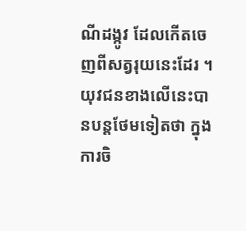ណីដង្កូវ ដែលកើតចេញពីសត្វរុយនេះដែរ ។
យុវជនខាងលើនេះបានបន្តថែមទៀតថា ក្នុងការចិ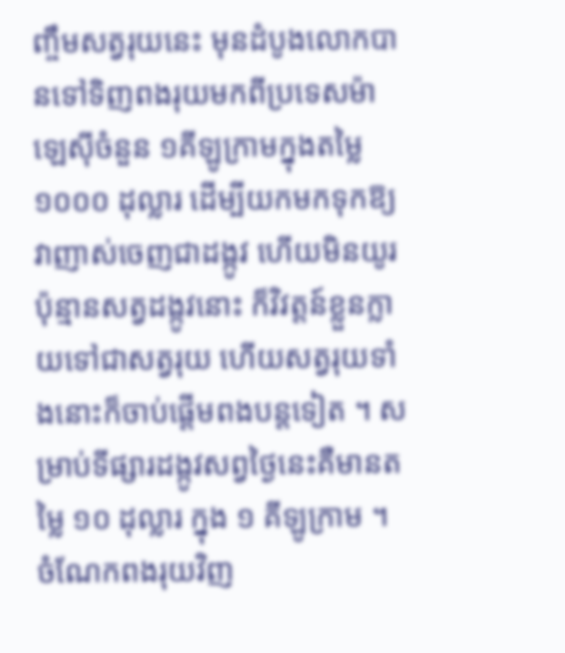ញ្ចឹមសត្វរុយនេះ មុនដំបូងលោកបានទៅទិញពងរុយមកពីប្រទេសម៉ាឡេស៊ីចំនួន ១គីឡូក្រាមក្នុងតម្លៃ ១០០០ ដុល្លារ ដើម្បីយកមកទុកឱ្យវាញាស់ចេញជាដង្កូវ ហើយមិនយូរប៉ុន្មានសត្វដង្កូវនោះ ក៏វិវត្តន៍ខ្លួនក្លាយទៅជាសត្វរុយ ហើយសត្វរុយទាំងនោះក៏ចាប់ផ្តើមពងបន្តទៀត ។ សម្រាប់ទីផ្សារដង្កូវសព្វថ្ងៃនេះគឺមានតម្លៃ ១០ ដុល្លារ ក្នុង ១ គីឡូក្រាម ។ ចំណែកពងរុយវិញ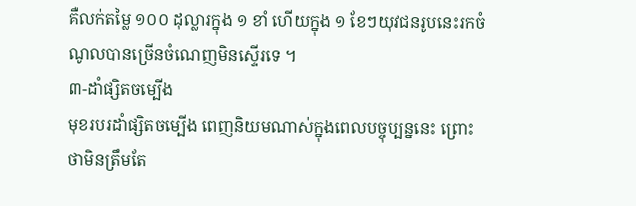គឺលក់តម្លៃ ១០០ ដុល្លារក្នុង ១ ខាំ ហើយក្នុង ១ ខែៗយុវជនរូបនេះរកចំណូលបានច្រើនចំណេញមិនស្ទើរទេ ។
៣-ដាំផ្សិតចម្បើង
មុខរបរដាំផ្សិតចម្បើង ពេញនិយមណាស់ក្នុងពេលបច្ចុប្បន្ននេះ ព្រោះថាមិនត្រឹមតែ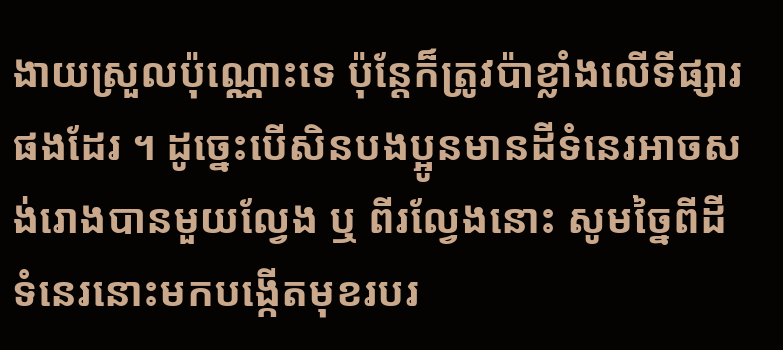ងាយស្រួលប៉ុណ្ណោះទេ ប៉ុន្តែក៏ត្រូវប៉ាខ្លាំងលើទីផ្សារផងដែរ ។ ដូច្នេះបើសិនបងប្អូនមានដីទំនេរអាចសង់រោងបានមួយល្វែង ឬ ពីរល្វែងនោះ សូមច្នៃពីដីទំនេរនោះមកបង្កើតមុខរបរ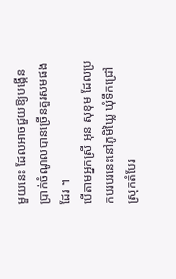មួយនេះ ដែលអាចជួយឱ្យបង្កើនប្រាក់ចំណូលបានច្រើនគួរសមផងដែរ ។
បើតាមអ្នកស្រី អុន សុខុម ដែលប្រកបរបរនេះនៅភូមិឃ្លៃ ឃុំទឹកជ្រៅ ស្រុកតំបែរ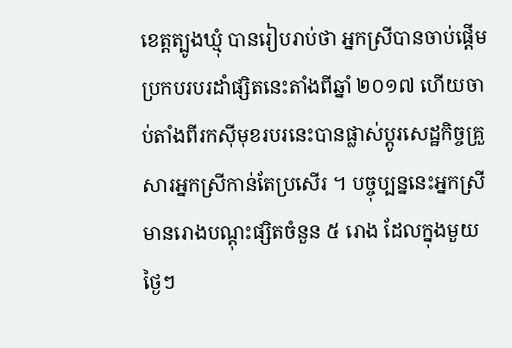ខេត្តត្បូងឃ្មុំ បានរៀបរាប់ថា អ្នកស្រីបានចាប់ផ្តើមប្រកបរបរដាំផ្សិតនេះតាំងពីឆ្នាំ ២០១៧ ហើយចាប់តាំងពីរកស៊ីមុខរបរនេះបានផ្លាស់ប្តូរសេដ្ឋកិច្ចគ្រួសារអ្នកស្រីកាន់តែប្រសើរ ។ បច្ចុប្បន្ននេះអ្នកស្រីមានរោងបណ្តុះផ្សិតចំនួន ៥ រោង ដែលក្នុងមួយថ្ងៃៗ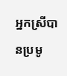អ្នកស្រីបានប្រមូ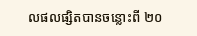លផលផ្សិតបានចន្លោះពី ២០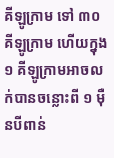គីឡូក្រាម ទៅ ៣០ គីឡូក្រាម ហើយក្នុង ១ គីឡូក្រាមអាចលក់បានចន្លោះពី ១ ម៉ឺនបីពាន់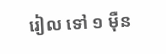រៀល ទៅ ១ ម៉ឺន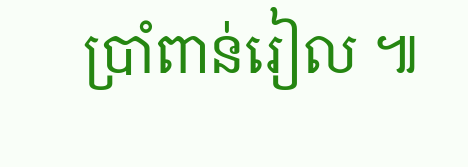ប្រាំពាន់រៀល ៕